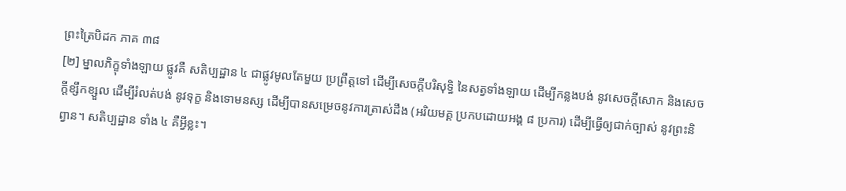ព្រះត្រៃបិដក ភាគ ៣៨
[២] ម្នាលភិក្ខុទាំងឡាយ ផ្លូវគឺ សតិប្បដ្ឋាន ៤ ជាផ្លូវមូលតែមួយ ប្រព្រឹត្តទៅ ដើម្បីសេចក្តីបរិសុទ្ធិ នៃសត្វទាំងឡាយ ដើម្បីកន្លងបង់ នូវសេចក្តីសោក និងសេចក្តីខ្សឹកខ្សួល ដើម្បីរំលត់បង់ នូវទុក្ខ និងទោមនស្ស ដើម្បីបានសម្រេចនូវការត្រាស់ដឹង (អរិយមគ្គ ប្រកបដោយអង្គ ៨ ប្រការ) ដើម្បីធ្វើឲ្យជាក់ច្បាស់ នូវព្រះនិព្វាន។ សតិប្បដ្ឋាន ទាំង ៤ គឺអ្វីខ្លះ។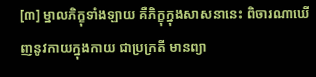[៣] ម្នាលភិក្ខុទាំងឡាយ គឺភិក្ខុក្នុងសាសនានេះ ពិចារណាឃើញនូវកាយក្នុងកាយ ជាប្រក្រតី មានព្យា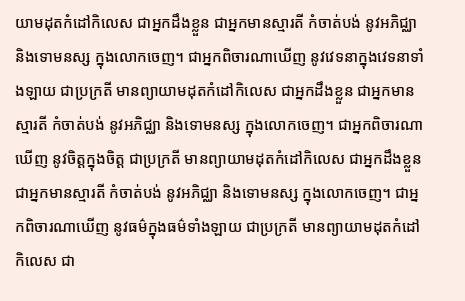យាមដុតកំដៅកិលេស ជាអ្នកដឹងខ្លួន ជាអ្នកមានស្មារតី កំចាត់បង់ នូវអភិជ្ឈា និងទោមនស្ស ក្នុងលោកចេញ។ ជាអ្នកពិចារណាឃើញ នូវវេទនាក្នុងវេទនាទាំងឡាយ ជាប្រក្រតី មានព្យាយាមដុតកំដៅកិលេស ជាអ្នកដឹងខ្លួន ជាអ្នកមានស្មារតី កំចាត់បង់ នូវអភិជ្ឈា និងទោមនស្ស ក្នុងលោកចេញ។ ជាអ្នកពិចារណាឃើញ នូវចិត្តក្នុងចិត្ត ជាប្រក្រតី មានព្យាយាមដុតកំដៅកិលេស ជាអ្នកដឹងខ្លួន ជាអ្នកមានស្មារតី កំចាត់បង់ នូវអភិជ្ឈា និងទោមនស្ស ក្នុងលោកចេញ។ ជាអ្នកពិចារណាឃើញ នូវធម៌ក្នុងធម៌ទាំងឡាយ ជាប្រក្រតី មានព្យាយាមដុតកំដៅកិលេស ជា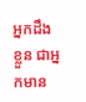អ្នកដឹងខ្លួន ជាអ្នកមាន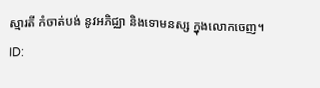ស្មារតី កំចាត់បង់ នូវអភិជ្ឈា និងទោមនស្ស ក្នុងលោកចេញ។
ID: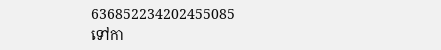636852234202455085
ទៅកា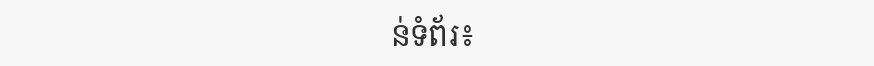ន់ទំព័រ៖